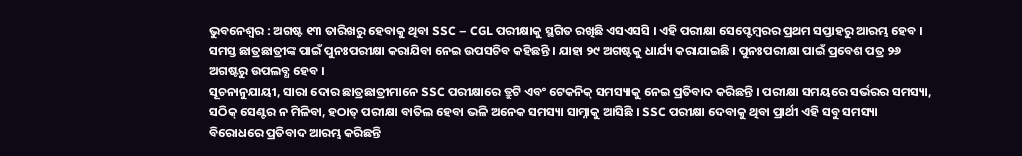ଭୁବନେଶ୍ୱର : ଅଗଷ୍ଟ ୧୩ ତାରିଖରୁ ହେବାକୁ ଥିବା SSC – CGL ପରୀକ୍ଷାକୁ ସ୍ଥଗିତ ରଖିଛି ଏସଏସସି । ଏହି ପରୀକ୍ଷା ସେପ୍ଟେମ୍ବରର ପ୍ରଥମ ସପ୍ତାହରୁ ଆରମ୍ଭ ହେବ । ସମସ୍ତ ଛାତ୍ରଛାତ୍ରୀଙ୍କ ପାଇଁ ପୁନଃପରୀକ୍ଷା କରାଯିବା ନେଇ ଉପସଚିବ କହିଛନ୍ତି । ଯାହା ୨୯ ଅଗଷ୍ଟକୁ ଧାର୍ଯ୍ୟ କରାଯାଇଛି । ପୁନଃପରୀକ୍ଷା ପାଇଁ ପ୍ରବେଶ ପତ୍ର ୨୬ ଅଗଷ୍ଟରୁ ଉପଲବ୍ଧ ହେବ ।
ସୂଚନାନୁଯାୟୀ, ସାରା ଦୋର ଛାତ୍ରଛାତ୍ରୀମାନେ SSC ପରୀକ୍ଷାରେ ତ୍ରୁଟି ଏବଂ ଟେକନିକ୍ ସମସ୍ୟାକୁ ନେଇ ପ୍ରତିବାଦ କରିଛନ୍ତି । ପରୀକ୍ଷା ସମୟରେ ସର୍ଭରର ସମସ୍ୟା, ସଠିକ୍ ସେଣ୍ଟର ନ ମିଳିବା, ହଠାତ୍ ପରୀକ୍ଷା ବାତିଲ ହେବା ଭଳି ଅନେକ ସମସ୍ୟା ସାମ୍ନାକୁ ଆସିଛି । SSC ପରୀକ୍ଷା ଦେବାକୁ ଥିବା ପ୍ରାର୍ଥୀ ଏହି ସବୁ ସମସ୍ୟା ବିରୋଧରେ ପ୍ରତିବାଦ ଆରମ୍ଭ କରିଛନ୍ତି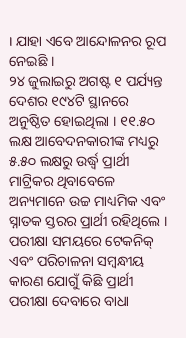। ଯାହା ଏବେ ଆନ୍ଦୋଳନର ରୂପ ନେଇଛି ।
୨୪ ଜୁଲାଇରୁ ଅଗଷ୍ଟ ୧ ପର୍ଯ୍ୟନ୍ତ ଦେଶର ୧୯୪ଟି ସ୍ଥାନରେ ଅନୁଷ୍ଠିତ ହୋଇଥିଲା । ୧୧.୫୦ ଲକ୍ଷ ଆବେଦନକାରୀଙ୍କ ମଧ୍ୟରୁ ୫.୫୦ ଲକ୍ଷରୁ ଉର୍ଦ୍ଧ୍ବ ପ୍ରାର୍ଥୀ ମାଟ୍ରିକର ଥିବାବେଳେ ଅନ୍ୟମାନେ ଉଚ୍ଚ ମାଧ୍ୟମିକ ଏବଂ ସ୍ନାତକ ସ୍ତରର ପ୍ରାର୍ଥୀ ରହିଥିଲେ । ପରୀକ୍ଷା ସମୟରେ ଟେକନିକ୍ ଏବଂ ପରିଚାଳନା ସମ୍ବନ୍ଧୀୟ କାରଣ ଯୋଗୁଁ କିଛି ପ୍ରାର୍ଥୀ ପରୀକ୍ଷା ଦେବାରେ ବାଧା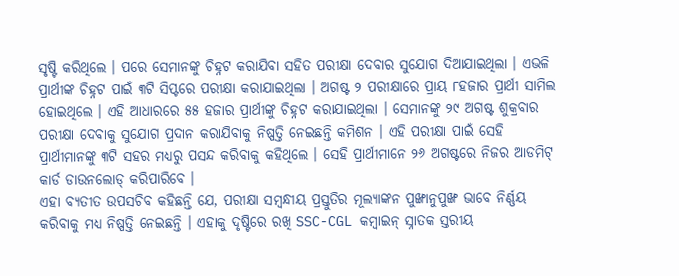ସୃଷ୍ଟି କରିଥିଲେ । ପରେ ସେମାନଙ୍କୁ ଚିହ୍ନଟ କରାଯିବା ସହିତ ପରୀକ୍ଷା ଦେବାର ସୁଯୋଗ ଦିଆଯାଇଥିଲା । ଏଭଳି ପ୍ରାର୍ଥୀଙ୍କ ଚିହ୍ନଟ ପାଇଁ ୩ଟି ସିପ୍ଟରେ ପରୀକ୍ଷା କରାଯାଇଥିଲା । ଅଗଷ୍ଟ ୨ ପରୀକ୍ଷାରେ ପ୍ରାୟ ୮ହଜାର ପ୍ରାର୍ଥୀ ସାମିଲ ହୋଇଥିଲେ । ଏହି ଆଧାରରେ ୫୫ ହଜାର ପ୍ରାର୍ଥୀଙ୍କୁ ଚିହ୍ନଟ କରାଯାଇଥିଲା । ସେମାନଙ୍କୁ ୨୯ ଅଗଷ୍ଟ ଶୁକ୍ରବାର ପରୀକ୍ଷା ଦେବାକୁ ସୁଯୋଗ ପ୍ରଦାନ କରାଯିବାକୁ ନିଷ୍ପତ୍ତି ନେଇଛନ୍ତି କମିଶନ । ଏହି ପରୀକ୍ଷା ପାଇଁ ସେହି ପ୍ରାର୍ଥୀମାନଙ୍କୁ ୩ଟି ସହର ମଧ୍ୟରୁ ପସନ୍ଦ କରିବାକୁ କହିଥିଲେ । ସେହି ପ୍ରାର୍ଥୀମାନେ ୨୬ ଅଗଷ୍ଟରେ ନିଜର ଆଡମିଟ୍ କାର୍ଡ ଡାଉନଲୋଡ୍ କରିପାରିବେ ।
ଏହା ବ୍ୟତୀତ ଉପସଚିବ କହିଛନ୍ତି ଯେ, ପରୀକ୍ଷା ସମ୍ବନ୍ଧୀୟ ପ୍ରସ୍ତୁତିର ମୂଲ୍ୟାଙ୍କନ ପୁଙ୍ଖାନୁପୁଙ୍ଖ ଭାବେ ନିର୍ଣ୍ଣୟ କରିବାକୁ ମଧ୍ୟ ନିଷ୍ପତ୍ତି ନେଇଛନ୍ତି । ଏହାକୁ ଦୃଷ୍ଟିରେ ରଖି SSC-CGL କମ୍ବାଇନ୍ ସ୍ନାତକ ସ୍ତରୀୟ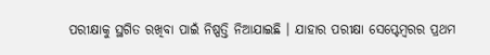ପରୀକ୍ଷାକୁ ସ୍ଥଗିତ ରଖିବା ପାଇଁ ନିଷ୍ପତ୍ତି ନିଆଯାଇଛି । ଯାହାର ପରୀକ୍ଷା ସେପ୍ଟେମ୍ବରର ପ୍ରଥମ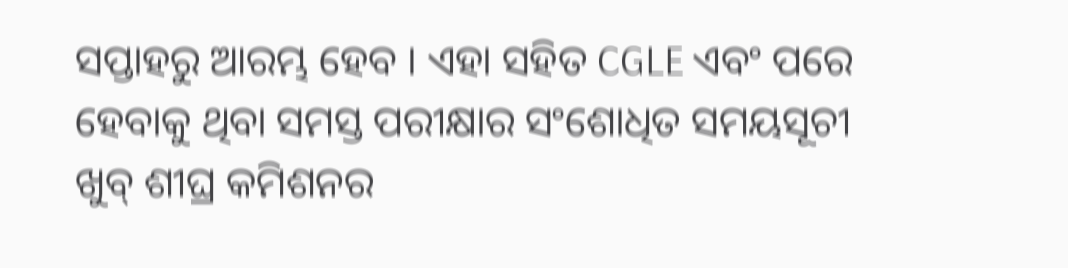ସପ୍ତାହରୁ ଆରମ୍ଭ ହେବ । ଏହା ସହିତ CGLE ଏବଂ ପରେ ହେବାକୁ ଥିବା ସମସ୍ତ ପରୀକ୍ଷାର ସଂଶୋଧିତ ସମୟସୂଚୀ ଖୁବ୍ ଶୀଘ୍ର କମିଶନର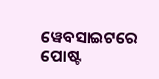ୱେବସାଇଟରେ ପୋଷ୍ଟ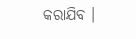କରାଯିବ ।